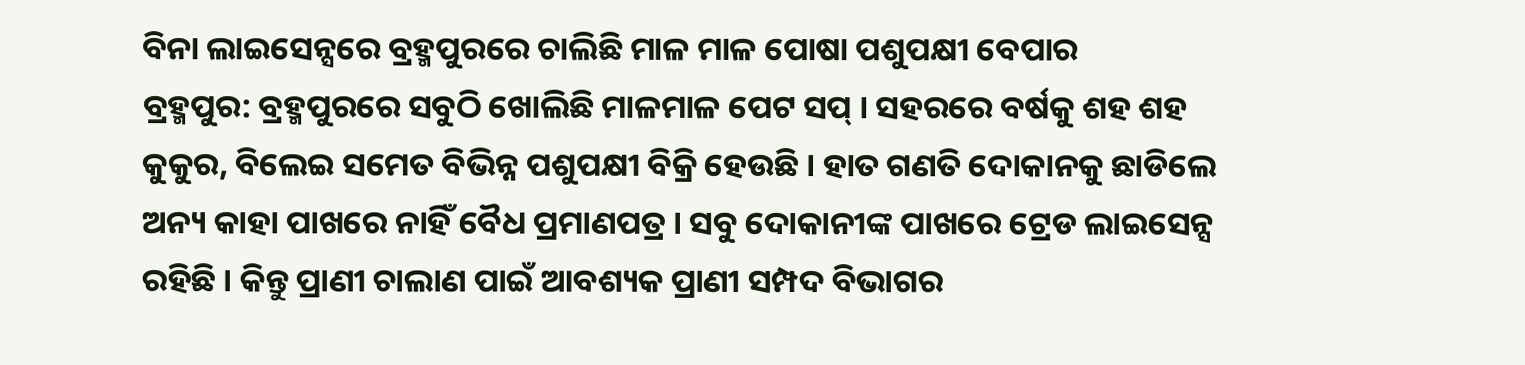ବିନା ଲାଇସେନ୍ସରେ ବ୍ରହ୍ମପୁରରେ ଚାଲିଛି ମାଳ ମାଳ ପୋଷା ପଶୁପକ୍ଷୀ ବେପାର
ବ୍ରହ୍ମପୁର: ବ୍ରହ୍ମପୁରରେ ସବୁଠି ଖୋଲିଛି ମାଳମାଳ ପେଟ ସପ୍ । ସହରରେ ବର୍ଷକୁ ଶହ ଶହ କୁକୁର, ବିଲେଇ ସମେତ ବିଭିନ୍ନ ପଶୁପକ୍ଷୀ ବିକ୍ରି ହେଉଛି । ହାତ ଗଣତି ଦୋକାନକୁ ଛାଡିଲେ ଅନ୍ୟ କାହା ପାଖରେ ନାହିଁ ବୈଧ ପ୍ରମାଣପତ୍ର । ସବୁ ଦୋକାନୀଙ୍କ ପାଖରେ ଟ୍ରେଡ ଲାଇସେନ୍ସ ରହିଛି । କିନ୍ତୁ ପ୍ରାଣୀ ଚାଲାଣ ପାଇଁ ଆବଶ୍ୟକ ପ୍ରାଣୀ ସମ୍ପଦ ବିଭାଗର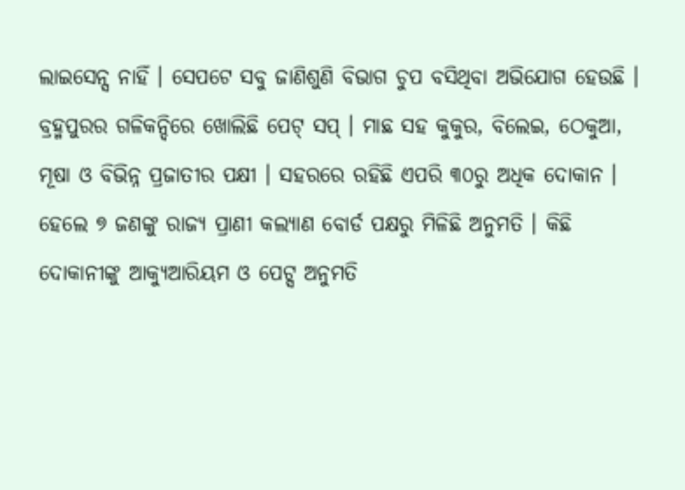ଲାଇସେନ୍ସ ନାହିଁ । ସେପଟେ ସବୁ ଜାଣିଶୁଣି ବିଭାଗ ଚୁପ ବସିଥିବା ଅଭିଯୋଗ ହେଉଛି ।
ବ୍ରହ୍ମପୁରର ଗଳିକନ୍ଦିରେ ଖୋଲିଛି ପେଟ୍ ସପ୍ । ମାଛ ସହ କୁକୁର, ବିଲେଇ, ଠେକୁଆ, ମୂଷା ଓ ବିଭିନ୍ନ ପ୍ରଜାତୀର ପକ୍ଷୀ । ସହରରେ ରହିଛି ଏପରି ୩୦ରୁ ଅଧିକ ଦୋକାନ । ହେଲେ ୭ ଜଣଙ୍କୁ ରାଜ୍ୟ ପ୍ରାଣୀ କଲ୍ୟାଣ ବୋର୍ଡ ପକ୍ଷରୁ ମିଳିଛି ଅନୁମତି । କିଛି ଦୋକାନୀଙ୍କୁ ଆକ୍ୟୁଆରିୟମ ଓ ପେଟ୍ସ ଅନୁମତି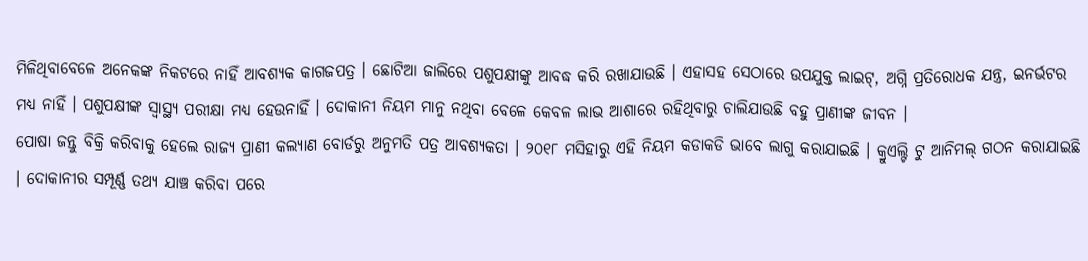ମିଳିଥିବାବେଳେ ଅନେକଙ୍କ ନିକଟରେ ନାହିଁ ଆବଶ୍ୟକ କାଗଜପତ୍ର । ଛୋଟିଆ ଜାଲିରେ ପଶୁପକ୍ଷୀଙ୍କୁ ଆବଦ୍ଧ କରି ରଖାଯାଉଛି । ଏହାସହ ସେଠାରେ ଉପଯୁକ୍ତ ଲାଇଟ୍, ଅଗ୍ନି ପ୍ରତିରୋଧକ ଯନ୍ତ୍ର, ଇନର୍ଭଟର ମଧ୍ଯ ନାହିଁ । ପଶୁପକ୍ଷୀଙ୍କ ସ୍ବାସ୍ଥ୍ଯ ପରୀକ୍ଷା ମଧ୍ଯ ହେଉନାହିଁ । ଦୋକାନୀ ନିୟମ ମାନୁ ନଥିବା ବେଳେ କେବଳ ଲାଭ ଆଶାରେ ରହିଥିବାରୁ ଚାଲିଯାଉଛି ବହୁ ପ୍ରାଣୀଙ୍କ ଜୀବନ ।
ପୋଷା ଜନ୍ତୁ ବିକ୍ରି କରିବାକୁ ହେଲେ ରାଜ୍ୟ ପ୍ରାଣୀ କଲ୍ୟାଣ ବୋର୍ଡରୁ ଅନୁମତି ପତ୍ର ଆବଶ୍ୟକତା । ୨୦୧୮ ମସିହାରୁ ଏହି ନିୟମ କଡାକଡି ଭାବେ ଲାଗୁ କରାଯାଇଛି । କ୍ରୁଏଲ୍ଟି ଟୁ ଆନିମଲ୍ ଗଠନ କରାଯାଇଛି । ଦୋକାନୀର ସମ୍ପୂର୍ଣ୍ଣ ତଥ୍ୟ ଯାଞ୍ଚ କରିବା ପରେ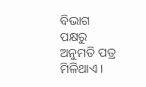ବିଭାଗ ପକ୍ଷରୁ ଅନୁମତି ପତ୍ର ମିଳିଥାଏ ।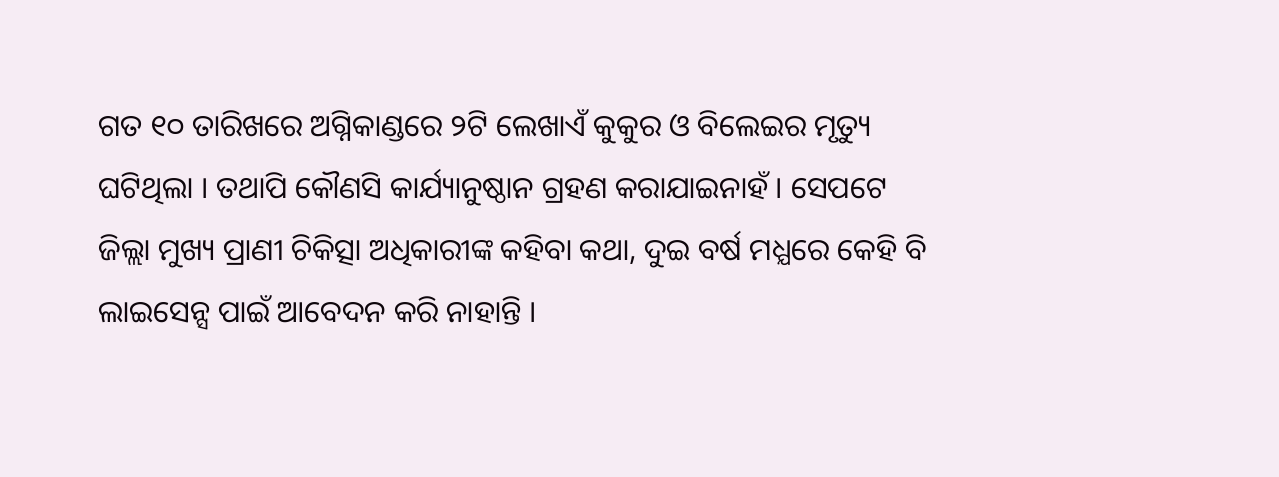ଗତ ୧୦ ତାରିଖରେ ଅଗ୍ନିକାଣ୍ଡରେ ୨ଟି ଲେଖାଏଁ କୁକୁର ଓ ବିଲେଇର ମୃତ୍ୟୁ ଘଟିଥିଲା । ତଥାପି କୌଣସି କାର୍ଯ୍ୟାନୁଷ୍ଠାନ ଗ୍ରହଣ କରାଯାଇନାହଁ । ସେପଟେ ଜିଲ୍ଲା ମୁଖ୍ୟ ପ୍ରାଣୀ ଚିକିତ୍ସା ଅଧିକାରୀଙ୍କ କହିବା କଥା, ଦୁଇ ବର୍ଷ ମଧ୍ଯରେ କେହି ବି ଲାଇସେନ୍ସ ପାଇଁ ଆବେଦନ କରି ନାହାନ୍ତି ।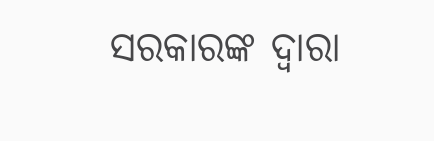ସରକାରଙ୍କ ଦ୍ଵାରା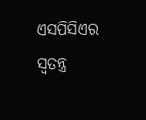ଏସପିସିଏର ସ୍ବତନ୍ତ୍ର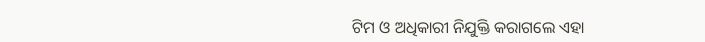ଟିମ ଓ ଅଧିକାରୀ ନିଯୁକ୍ତି କରାଗଲେ ଏହା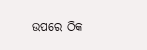ଉପରେ ଠିକ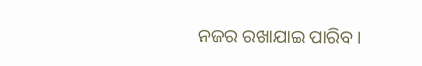ନଜର ରଖାଯାଇ ପାରିବ ।